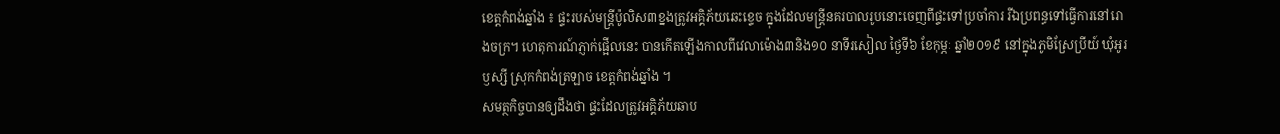ខេត្តកំពង់ឆ្នាំង ៖ ផ្ទះរបស់មន្រ្តីប៉ូលិស៣ខ្នងត្រូវអគ្គិភ័យឆេះខ្ទេច ក្នុងដែលមន្រ្តីនគរបាលរូបនោះចេញពីផ្ទះទៅប្រចាំការ រីឯប្រពន្ធទៅធ្វើការនៅរោងចក្រ។ ហេតុការណ៍ភ្ញាក់ផ្អើលនេះ បានកើតឡើងកាលពីវេលាម៉ោង៣និង១០ នាទីរសៀល ថ្ងៃទី៦ ខែកុម្ភៈ ឆ្នាំ២០១៩ នៅក្នុងភូមិស្រែប្រីយ៍ ឃុំអូរឫស្សី ស្រុកកំពង់ត្រឡាច ខេត្តកំពង់ឆ្នាំង ។
សមត្ថកិច្ចបានឲ្យដឹងថា ផ្ទះដែលត្រូវអគ្គិភ័យឆាប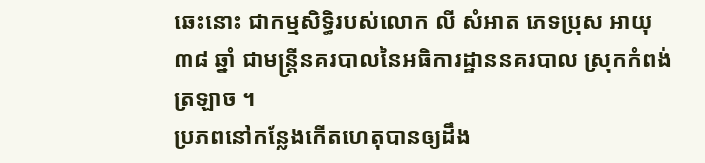ឆេះនោះ ជាកម្មសិទ្ធិរបស់លោក លី សំអាត ភេទប្រុស អាយុ៣៨ ឆ្នាំ ជាមន្រ្តីនគរបាលនៃអធិការដ្ឋាននគរបាល ស្រុកកំពង់ត្រឡាច ។
ប្រភពនៅកន្លែងកើតហេតុបានឲ្យដឹង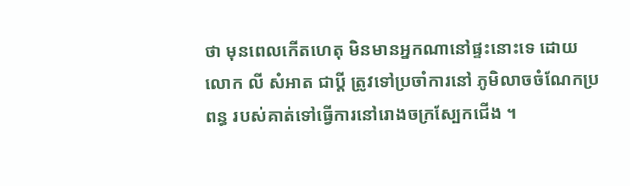ថា មុនពេលកើតហេតុ មិនមានអ្នកណានៅផ្ទះនោះទេ ដោយលោក លី សំអាត ជាប្តី ត្រូវទៅប្រចាំការនៅ ភូមិលាចចំណែកប្រពន្ធ របស់គាត់ទៅធ្វើការនៅរោងចក្រស្បែកជើង ។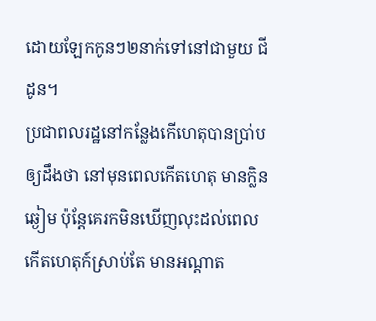ដោយឡែកកូនៗ២នាក់ទៅនៅជាមួយ ជីដូន។
ប្រជាពលរដ្ឋនៅកន្លែងកើហេតុបានប្រា់បឲ្យដឹងថា នៅមុនពេលកើតហេតុ មានក្លិនឆ្ងៀម ប៉ុន្តែគេរកមិនឃើញលុះដល់ពេលកើតហេតុក៍ស្រាប់តែ មានអណ្តាត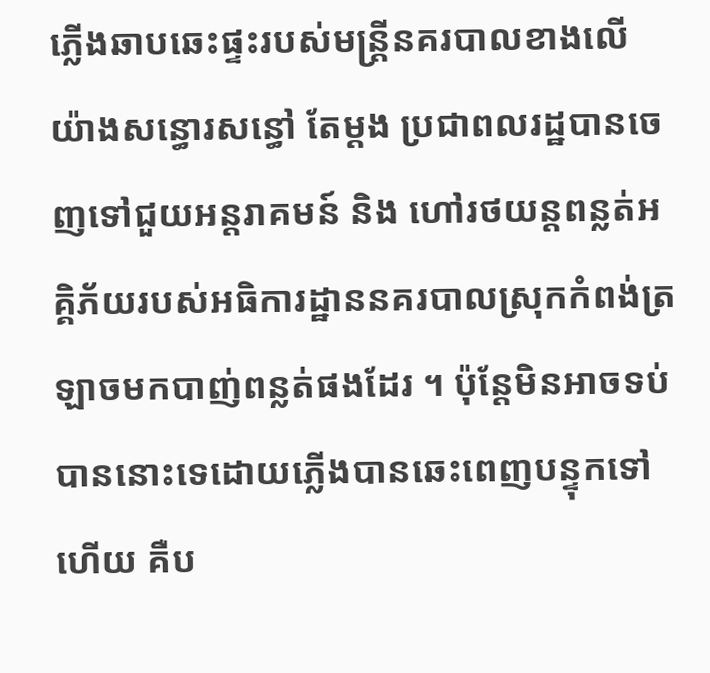ភ្លើងឆាបឆេះផ្ទះរបស់មន្ត្រីនគរបាលខាងលើ យ៉ាងសន្ធោរសន្ធៅ តែម្តង ប្រជាពលរដ្ឋបានចេញទៅជួយអន្តរាគមន៍ និង ហៅរថយន្តពន្លត់អគ្គិភ័យរបស់អធិការដ្ឋាននគរបាលស្រុកកំពង់ត្រឡាចមកបាញ់ពន្លត់ផងដែរ ។ ប៉ុន្តែមិនអាចទប់បាននោះទេដោយភ្លើងបានឆេះពេញបន្ទុកទៅហើយ គឺប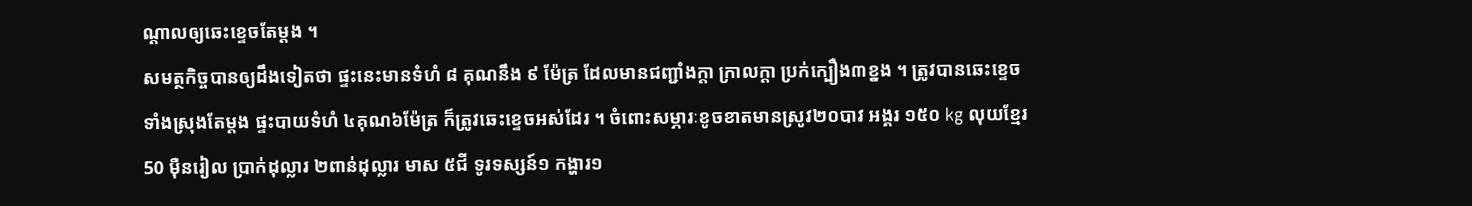ណ្តាលឲ្យឆេះខ្ទេចតែម្តង ។
សមត្ថកិច្ចបានឲ្យដឹងទៀតថា ផ្ទះនេះមានទំហំ ៨ គុណនឹង ៩ ម៉ែត្រ ដែលមានជញ្ជាំងក្តា ក្រាលក្តា ប្រក់ក្បឿង៣ខ្នង ។ ត្រូវបានឆេះខ្ទេចទាំងស្រុងតែម្ដង ផ្ទះបាយទំហំ ៤គុណ៦ម៉ែត្រ ក៏ត្រូវឆេះខ្ទេចអស់ដែរ ។ ចំពោះសម្ភារៈខូចខាតមានស្រូវ២០បាវ អង្គរ ១៥០ kg លុយខ្មែរ 50 ម៉ឺនរៀល ប្រាក់ដុល្លារ ២ពាន់ដុល្លារ មាស ៥ជី ទូរទស្សន៍១ កង្ហារ១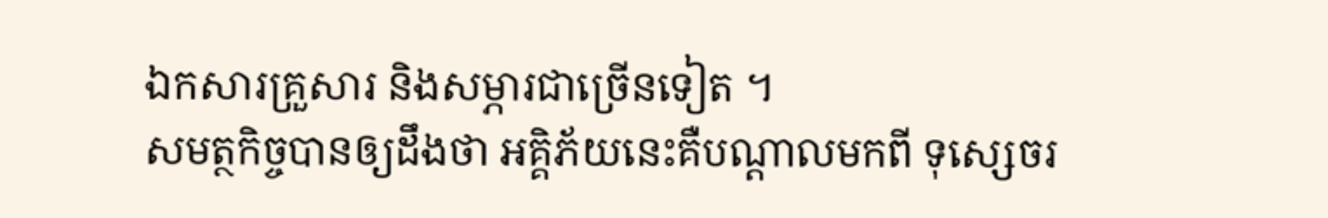ឯកសារគ្រួសារ និងសម្ភារជាច្រើនទៀត ។
សមត្ថកិច្ចបានឲ្យដឹងថា អគ្គិភ័យនេះគឺបណ្តាលមកពី ទុសេ្សចរ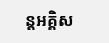ន្តអគ្គិស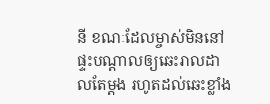នី ខណៈដែលម្ចាស់មិននៅផ្ទះបណ្តាលឲ្យឆេះរាលដាលតែម្តង រហូតដល់ឆេះខ្លាំង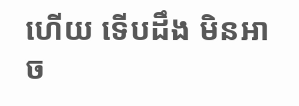ហើយ ទើបដឹង មិនអាច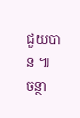ជួយបាន ៕ ចន្ថា